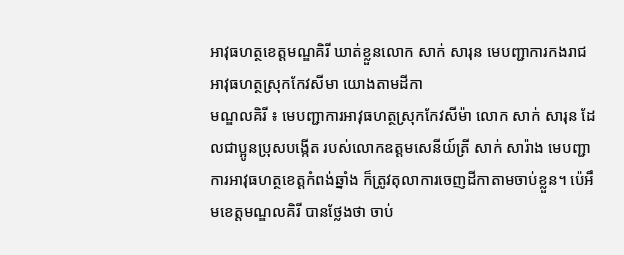អាវុធហត្ថខេត្តមណ្ឌគិរី ឃាត់ខ្លួនលោក សាក់ សារុន មេបញ្ជាការកងរាជអាវុធហត្ថស្រុកកែវសីមា យោងតាមដីកា
មណ្ឌលគិរី ៖ មេបញ្ជាការអាវុធហត្ថស្រុកកែវសីម៉ា លោក សាក់ សារុន ដែលជាប្អូនប្រុសបង្កើត របស់លោកឧត្តមសេនីយ៍ត្រី សាក់ សារ៉ាង មេបញ្ជាការអាវុធហត្ថខេត្តកំពង់ឆ្នាំង ក៏ត្រូវតុលាការចេញដីកាតាមចាប់ខ្លួន។ ប៉េអឹមខេត្តមណ្ឌលគិរី បានថ្លែងថា ចាប់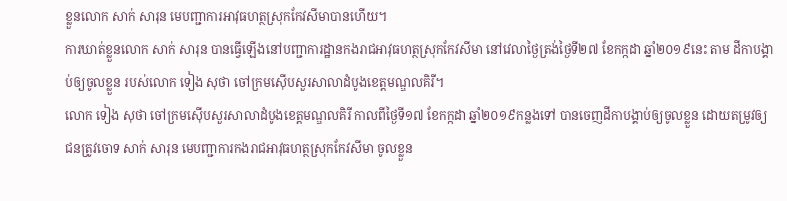ខ្លួនលោក សាក់ សារុន មេបញ្ជាការអាវុធហត្ថស្រុកកែវសីមាបានហើយ។
ការឃាត់ខ្លួនលោក សាក់ សារុន បានធ្វើឡើងនៅបញ្ជាការដ្ឋានកងរាជអាវុធហត្ថស្រុកកែវសីមា នៅវេលាថ្ងៃត្រង់ថ្ងៃទី២៧ ខែកក្កដា ឆ្នាំ២០១៩នេះ តាម ដីកាបង្គាប់ឲ្យចូលខ្លួន របស់លោក ទៀង សុថា ចៅក្រមស៊ើបសួរសាលាដំបូងខេត្តមណ្ឌលគិរី។
លោក ទៀង សុថា ចៅក្រមស៊ើបសួរសាលាដំបូងខេត្តមណ្ឌលគិរី កាលពីថ្ងៃទី១៧ ខែកក្កដា ឆ្នាំ២០១៩កន្លងទៅ បានចេញដីកាបង្គាប់ឲ្យចូលខ្លួន ដោយតម្រូវឲ្យជនត្រូវចោទ សាក់ សារុន មេបញ្ជាការកងរាជអាវុធហត្ថស្រុកកែវសីមា ចូលខ្លួន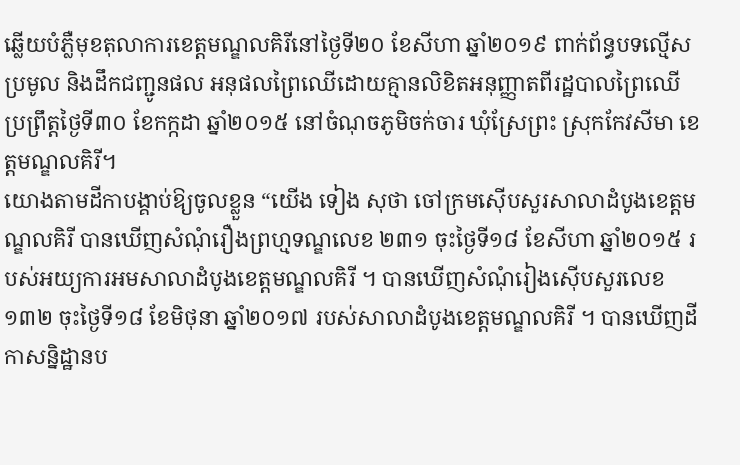ឆ្លើយបំភ្លឺមុខតុលាការខេត្តមណ្ឌលគិរីនៅថ្ងៃទី២០ ខែសីហា ឆ្នាំ២០១៩ ពាក់ព័ន្ធបទល្មើស ប្រមូល និងដឹកជញ្ជូនផល អនុផលព្រៃឈើដោយគ្មានលិខិតអនុញ្ញាតពីរដ្ឋបាលព្រៃឈើ ប្រព្រឹត្តថ្ងៃទី៣០ ខែកក្កដា ឆ្នាំ២០១៥ នៅចំណុចភូមិចក់ចារ ឃុំស្រែព្រះ ស្រុកកែវសីមា ខេត្តមណ្ឌលគិរី។
យោងតាមដីកាបង្គាប់ឱ្យចូលខ្លួន “យើង ទៀង សុថា ចៅក្រមស៊ើបសួរសាលាដំបូងខេត្តមណ្ឌលគិរី បានឃើញសំណុំរឿងព្រហ្មទណ្ឌលេខ ២៣១ ចុះថ្ងៃទី១៨ ខែសីហា ឆ្នាំ២០១៥ របស់អយ្យការអមសាលាដំបូងខេត្តមណ្ឌលគិរី ។ បានឃើញសំណុំរៀងស៊ើបសួរលេខ ១៣២ ចុះថ្ងៃទី១៨ ខែមិថុនា ឆ្នាំ២០១៧ របស់សាលាដំបូងខេត្តមណ្ឌលគិរី ។ បានឃើញដីកាសន្និដ្ឋានប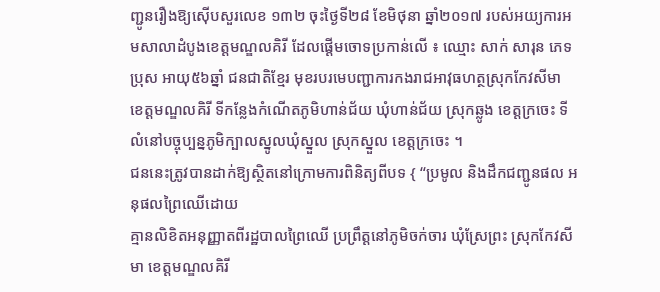ញ្ជូនរឿងឱ្យស៊ើបសួរលេខ ១៣២ ចុះថ្ងៃទី២៨ ខែមិថុនា ឆ្នាំ២០១៧ របស់អយ្យការអមសាលាដំបូងខេត្តមណ្ឌលគិរី ដែលផ្ដើមចោទប្រកាន់លើ ៖ ឈ្មោះ សាក់ សារុន ភេទប្រុស អាយុ៥៦ឆ្នាំ ជនជាតិខ្មែរ មុខរបរមេបញ្ជាការកងរាជអាវុធហត្ថស្រុកកែវសីមា ខេត្តមណ្ឌលគិរី ទីកន្លែងកំណើតភូមិហាន់ជ័យ ឃុំហាន់ជ័យ ស្រុកឆ្លូង ខេត្តក្រចេះ ទីលំនៅបច្ចុប្បន្នភូមិក្បាលស្នូលឃុំស្នួល ស្រុកស្នួល ខេត្តក្រចេះ ។
ជននេះត្រូវបានដាក់ឱ្យស្ថិតនៅក្រោមការពិនិត្យពីបទ { “ប្រមូល និងដឹកជញ្ជូនផល អនុផលព្រៃឈើដោយ
គ្មានលិខិតអនុញ្ញាតពីរដ្ឋបាលព្រៃឈើ ប្រព្រឹត្តនៅភូមិចក់ចារ ឃុំស្រែព្រះ ស្រុកកែវសីមា ខេត្តមណ្ឌលគិរី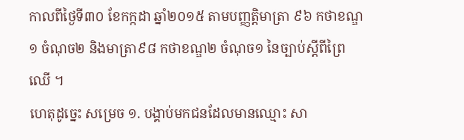កាលពីថ្ងៃទី៣០ ខែកក្កដា ឆ្នាំ២០១៥ តាមបញ្ញត្តិមាត្រា ៩៦ កថាខណ្ឌ១ ចំណុច២ និងមាត្រា៩៨ កថាខណ្ឌ២ ចំណុច១ នៃច្បាប់ស្តីពីព្រៃឈើ ។
ហេតុដូច្នេះ សម្រេច ១. បង្គាប់មកជនដែលមានឈ្មោះ សា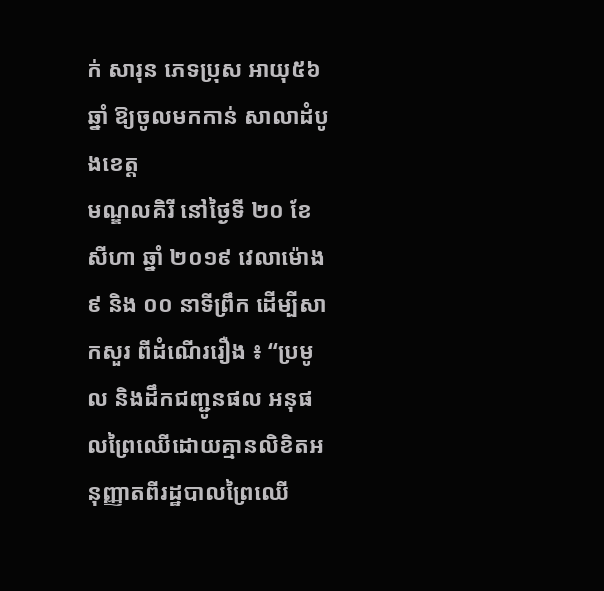ក់ សារុន ភេទប្រុស អាយុ៥៦ឆ្នាំ ឱ្យចូលមកកាន់ សាលាដំបូងខេត្ត
មណ្ឌលគិរី នៅថ្ងៃទី ២០ ខែ សីហា ឆ្នាំ ២០១៩ វេលាម៉ោង ៩ និង ០០ នាទីព្រឹក ដើម្បីសាកសួរ ពីដំណើររឿង ៖ “ប្រមូល និងដឹកជញ្ជូនផល អនុផលព្រៃឈើដោយគ្មានលិខិតអនុញ្ញាតពីរដ្ឋបាលព្រៃឈើ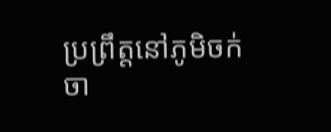ប្រព្រឹត្តនៅភូមិចក់ចា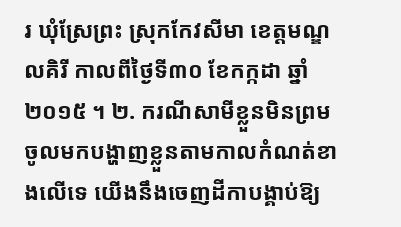រ ឃុំស្រែព្រះ ស្រុកកែវសីមា ខេត្តមណ្ឌលគិរី កាលពីថ្ងៃទី៣០ ខែកក្កដា ឆ្នាំ២០១៥ ។ ២. ករណីសាមីខ្លួនមិនព្រមចូលមកបង្ហាញខ្លួនតាមកាលកំណត់ខាងលើទេ យើងនឹងចេញដីកាបង្គាប់ឱ្យ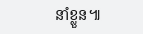នាំខ្លួន៕